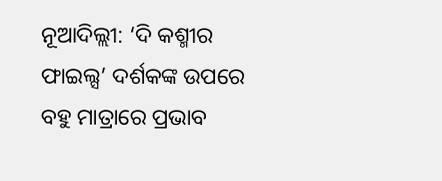ନୂଆଦିଲ୍ଲୀ: ‘ଦି କଶ୍ମୀର ଫାଇଲ୍ସ’ ଦର୍ଶକଙ୍କ ଉପରେ ବହୁ ମାତ୍ରାରେ ପ୍ରଭାବ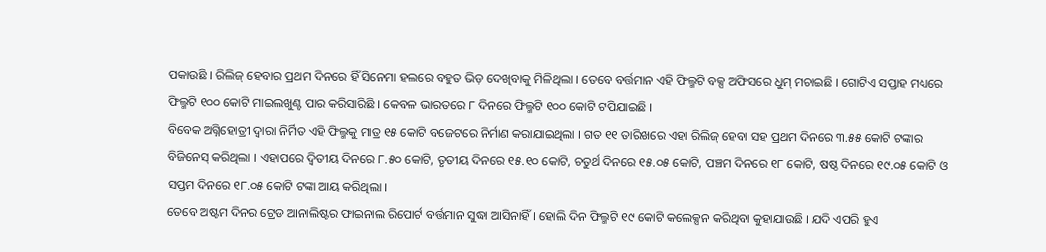ପକାଉଛି । ରିଲିଜ୍ ହେବାର ପ୍ରଥମ ଦିନରେ ହିଁ ସିନେମା ହଲରେ ବହୁତ ଭିଡ଼ ଦେଖିବାକୁ ମିଳିଥିଲା । ତେବେ ବର୍ତ୍ତମାନ ଏହି ଫିଲ୍ମଟି ବକ୍ସ ଅଫିସରେ ଧୁମ୍ ମଚାଇଛି । ଗୋଟିଏ ସପ୍ତାହ ମଧ୍ୟରେ ଫିଲ୍ମଟି ୧୦୦ କୋଟି ମାଇଲଖୁଣ୍ଟ ପାର କରିସାରିଛି । କେବଳ ଭାରତରେ ୮ ଦିନରେ ଫିଲ୍ମଟି ୧୦୦ କୋଟି ଟପିଯାଇଛି ।
ବିବେକ ଅଗ୍ନିହୋତ୍ରୀ ଦ୍ୱାରା ନିର୍ମିତ ଏହି ଫିଲ୍ମକୁ ମାତ୍ର ୧୫ କୋଟି ବଜେଟରେ ନିର୍ମାଣ କରାଯାଇଥିଲା । ଗତ ୧୧ ତାରିଖରେ ଏହା ରିଲିଜ୍ ହେବା ସହ ପ୍ରଥମ ଦିନରେ ୩.୫୫ କୋଟି ଟଙ୍କାର ବିଜିନେସ୍ କରିଥିଲା । ଏହାପରେ ଦ୍ୱିତୀୟ ଦିନରେ ୮.୫୦ କୋଟି, ତୃତୀୟ ଦିନରେ ୧୫.୧୦ କୋଟି, ଚତୁର୍ଥ ଦିନରେ ୧୫.୦୫ କୋଟି, ପଞ୍ଚମ ଦିନରେ ୧୮ କୋଟି, ଷଷ୍ଠ ଦିନରେ ୧୯.୦୫ କୋଟି ଓ ସପ୍ତମ ଦିନରେ ୧୮.୦୫ କୋଟି ଟଙ୍କା ଆୟ କରିଥିଲା ।
ତେବେ ଅଷ୍ଟମ ଦିନର ଟ୍ରେଡ ଆନାଲିଷ୍ଟର ଫାଇନାଲ ରିପୋର୍ଟ ବର୍ତ୍ତମାନ ସୁଦ୍ଧା ଆସିନାହିଁ । ହୋଲି ଦିନ ଫିଲ୍ମଟି ୧୯ କୋଟି କଲେକ୍ସନ କରିଥିବା କୁହାଯାଉଛି । ଯଦି ଏପରି ହୁଏ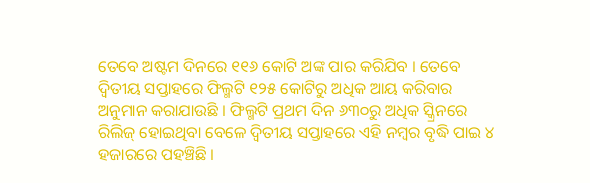ତେବେ ଅଷ୍ଟମ ଦିନରେ ୧୧୬ କୋଟି ଅଙ୍କ ପାର କରିଯିବ । ତେବେ ଦ୍ୱିତୀୟ ସପ୍ତାହରେ ଫିଲ୍ମଟି ୧୨୫ କୋଟିରୁ ଅଧିକ ଆୟ କରିବାର ଅନୁମାନ କରାଯାଉଛି । ଫିଲ୍ମଟି ପ୍ରଥମ ଦିନ ୬୩୦ରୁ ଅଧିକ ସ୍କ୍ରିନରେ ରିଲିଜ୍ ହୋଇଥିବା ବେଳେ ଦ୍ୱିତୀୟ ସପ୍ତାହରେ ଏହି ନମ୍ବର ବୃଦ୍ଧି ପାଇ ୪ ହଜାରରେ ପହଞ୍ଚିଛି ।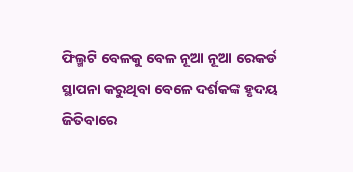ଫିଲ୍ମଟି ବେଳକୁ ବେଳ ନୂଆ ନୂଆ ରେକର୍ଡ ସ୍ଥାପନା କରୁଥିବା ବେଳେ ଦର୍ଶକଙ୍କ ହୃଦୟ ଜିତିବାରେ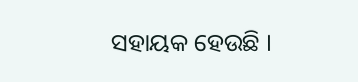ସହାୟକ ହେଉଛି ।